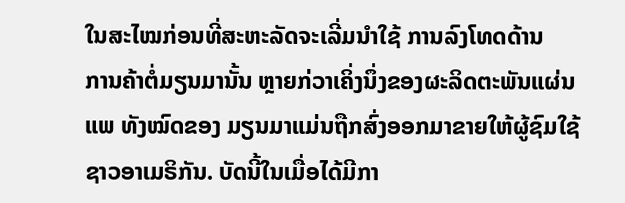ໃນສະໄໝກ່ອນທີ່ສະຫະລັດຈະເລີ່ມນໍາໃຊ້ ການລົງໂທດດ້ານ
ການຄ້າຕໍ່ມຽນມານັ້ນ ຫຼາຍກ່ວາເຄິ່ງນຶ່ງຂອງຜະລິດຕະພັນແຜ່ນ
ແພ ທັງໝົດຂອງ ມຽນມາແມ່ນຖືກສົ່ງອອກມາຂາຍໃຫ້ຜູ້ຊົມໃຊ້
ຊາວອາເມຣິກັນ. ບັດນີ້ໃນເມື່ອໄດ້ມີກາ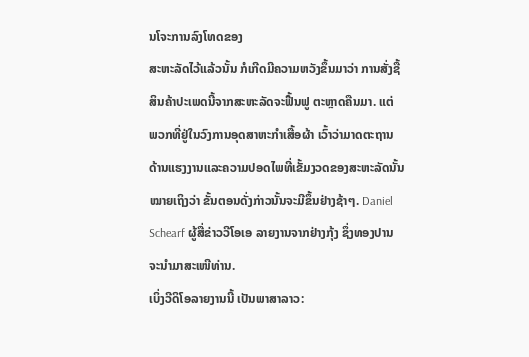ນໂຈະການລົງໂທດຂອງ
ສະຫະລັດໄວ້ແລ້ວນັ້ນ ກໍເກີດມີຄວາມຫວັງຂຶ້ນມາວ່າ ການສັ່ງຊື້
ສິນຄ້າປະເພດນີ້ຈາກສະຫະລັດຈະຟື້ນຟູ ຕະຫຼາດຄືນມາ. ແຕ່
ພວກທີ່ຢູ່ໃນວົງການອຸດສາຫະກໍາເສື້ອຜ້າ ເວົ້າວ່າມາດຕະຖານ
ດ້ານແຮງງານແລະຄວາມປອດໄພທີ່ເຂັ້ມງວດຂອງສະຫະລັດນັ້ນ
ໝາຍເຖິງວ່າ ຂັ້ນຕອນດັ່ງກ່າວນັ້ນຈະມີຂຶ້ນຢ່າງຊ້າໆ. Daniel
Schearf ຜູ້ສື່ຂ່າວວີໂອເອ ລາຍງານຈາກຢ່າງກຸ້ງ ຊຶ່ງທອງປານ
ຈະນໍາມາສະເໜີທ່ານ.
ເບິ່ງວີດິໂອລາຍງານນີ້ ເປັນພາສາລາວ: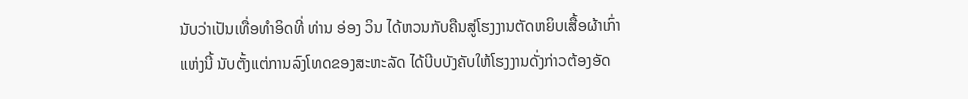ນັບວ່າເປັນເທື່ອທໍາອິດທີ່ ທ່ານ ອ່ອງ ວິນ ໄດ້ຫວນກັບຄືນສູ່ໂຮງງານຕັດຫຍິບເສື້ອຜ້າເກົ່າ
ແຫ່ງນີ້ ນັບຕັ້ງແຕ່ການລົງໂທດຂອງສະຫະລັດ ໄດ້ບີບບັງຄັບໃຫ້ໂຮງງານດັ່ງກ່າວຕ້ອງອັດ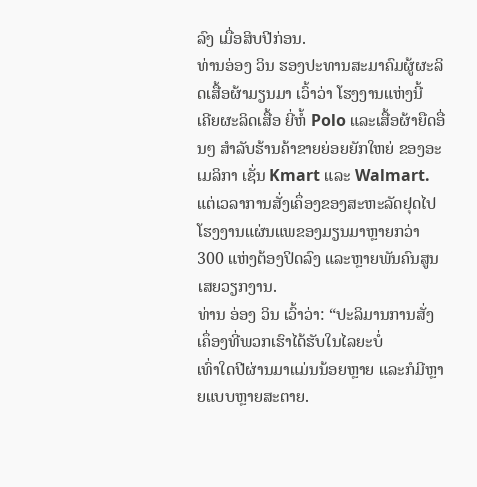ລົງ ເມື່ອສິບປີກ່ອນ.
ທ່ານອ່ອງ ວິນ ຮອງປະທານສະມາຄົມຜູ້ຜະລິດເສື້ອຜ້າມຽນມາ ເວົ້າວ່າ ໂຮງງານແຫ່ງນີ້
ເຄີຍຜະລິດເສື້ອ ຍີ່ຫໍ້ Polo ແລະເສື້ອຜ້າຍືດອື່ນໆ ສໍາລັບຮ້ານຄ້າຂາຍຍ່ອຍຍັກໃຫຍ່ ຂອງອະເມລິກາ ເຊັ່ນ Kmart ແລະ Walmart.
ແຕ່ເວລາການສັ່ງເຄຶ່ອງຂອງສະຫະລັດຢຸດໄປ ໂຮງງານແຜ່ນແພຂອງມຽນມາຫຼາຍກວ່າ
300 ແຫ່ງຕ້ອງປິດລົງ ແລະຫຼາຍພັນຄົນສູນເສຍວຽກງານ.
ທ່ານ ອ່ອງ ວິນ ເວົ້າວ່າ: “ປະລິມານການສັ່ງເຄຶ່ອງທີ່ພວກເຮົາໄດ້ຮັບໃນໄລຍະບໍ່
ເທົ່າໃດປີຜ່ານມາແມ່ນນ້ອຍຫຼາຍ ແລະກໍມີຫຼາຍແບບຫຼາຍສະຕາຍ.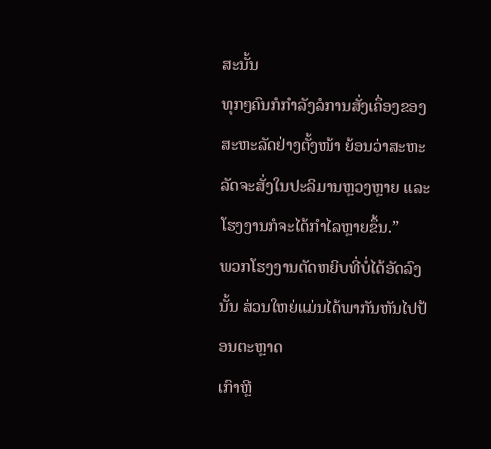ສະນັ້ນ
ທຸກໆຄົນກໍກໍາລັງລໍການສັ່ງເຄຶ່ອງຂອງສະຫະລັດຢ່າງຕັ້ງໜ້າ ຍ້ອນວ່າສະຫະ
ລັດຈະສັ່ງໃນປະລິມານຫຼວງຫຼາຍ ແລະໂຮງງານກໍຈະໄດ້ກໍາໄລຫຼາຍຂຶ້ນ.”
ພວກໂຮງງານຕັດຫຍິບທີ່ບໍ່ໄດ້ອັດລົງນັ້ນ ສ່ວນໃຫຍ່ແມ່ນໄດ້ພາກັນຫັນໄປປ້ອນຕະຫຼາດ
ເກົາຫຼີ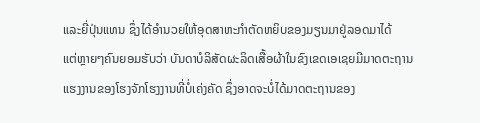ແລະຍີ່ປຸ່ນແທນ ຊຶ່ງໄດ້ອໍານວຍໃຫ້ອຸດສາຫະກໍາຕັດຫຍິບຂອງມຽນມາຢູ່ລອດມາໄດ້
ແຕ່ຫຼາຍໆຄົນຍອມຮັບວ່າ ບັນດາບໍລິສັດຜະລິດເສື້ອຜ້າໃນຂົງເຂດເອເຊຍມີມາດຕະຖານ
ແຮງງານຂອງໂຮງຈັກໂຮງງານທີ່ບໍ່ເຄ່ງຄັດ ຊຶ່ງອາດຈະບໍ່ໄດ້ມາດຕະຖານຂອງ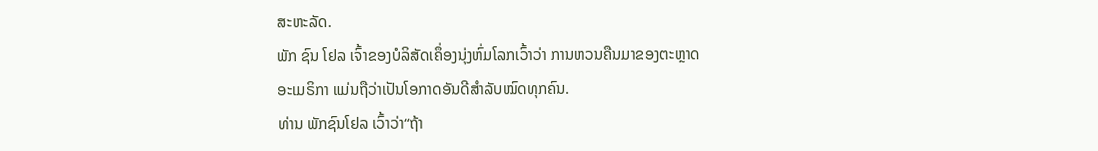ສະຫະລັດ.
ພັກ ຊົນ ໂຢລ ເຈົ້າຂອງບໍລິສັດເຄຶ່ອງນຸ່ງຫົ່ມໂລກເວົ້າວ່າ ການຫວນຄືນມາຂອງຕະຫຼາດ
ອະເມຣິກາ ແມ່ນຖືວ່າເປັນໂອກາດອັນດີສໍາລັບໝົດທຸກຄົນ.
ທ່ານ ພັກຊົນໂຢລ ເວົ້າວ່າ“ຖ້າ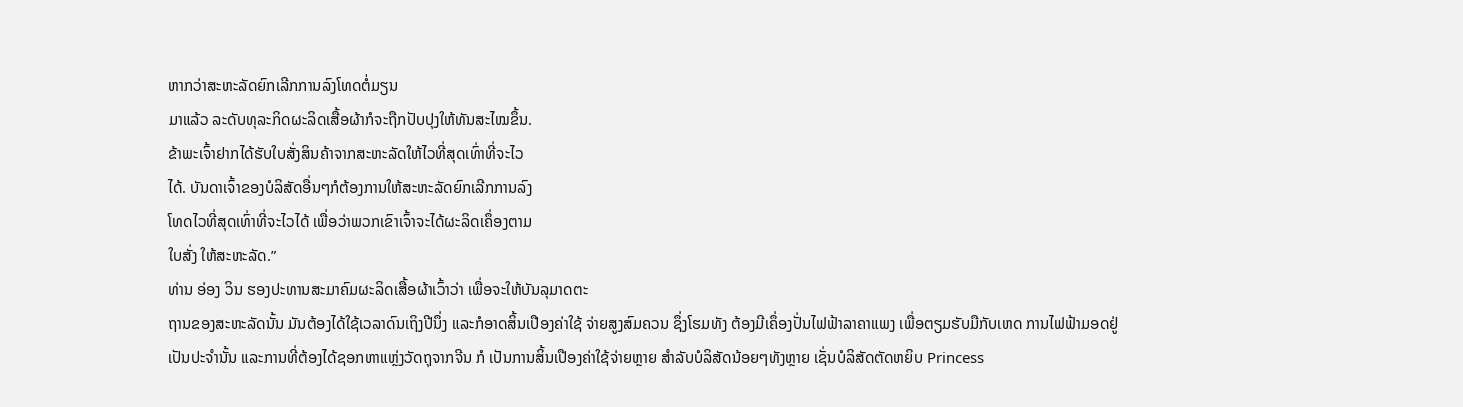ຫາກວ່າສະຫະລັດຍົກເລີກການລົງໂທດຕໍ່ມຽນ
ມາແລ້ວ ລະດັບທຸລະກິດຜະລິດເສື້ອຜ້າກໍຈະຖືກປັບປຸງໃຫ້ທັນສະໄໝຂຶ້ນ.
ຂ້າພະເຈົ້າຢາກໄດ້ຮັບໃບສັ່ງສິນຄ້າຈາກສະຫະລັດໃຫ້ໄວທີ່ສຸດເທົ່າທີ່ຈະໄວ
ໄດ້. ບັນດາເຈົ້າຂອງບໍລິສັດອື່ນໆກໍຕ້ອງການໃຫ້ສະຫະລັດຍົກເລີກການລົງ
ໂທດໄວທີ່ສຸດເທົ່າທີ່ຈະໄວໄດ້ ເພື່ອວ່າພວກເຂົາເຈົ້າຈະໄດ້ຜະລິດເຄຶ່ອງຕາມ
ໃບສັ່ງ ໃຫ້ສະຫະລັດ.”
ທ່ານ ອ່ອງ ວິນ ຮອງປະທານສະມາຄົມຜະລິດເສື້ອຜ້າເວົ້າວ່າ ເພື່ອຈະໃຫ້ບັນລຸມາດຕະ
ຖານຂອງສະຫະລັດນັ້ນ ມັນຕ້ອງໄດ້ໃຊ້ເວລາດົນເຖິງປີນຶ່ງ ແລະກໍອາດສິ້ນເປືອງຄ່າໃຊ້ ຈ່າຍສູງສົມຄວນ ຊຶ່ງໂຮມທັງ ຕ້ອງມີເຄຶ່ອງປັ່ນໄຟຟ້າລາຄາແພງ ເພື່ອຕຽມຮັບມືກັບເຫດ ການໄຟຟ້າມອດຢູ່ເປັນປະຈໍານັ້ນ ແລະການທີ່ຕ້ອງໄດ້ຊອກຫາແຫຼ່ງວັດຖຸຈາກຈີນ ກໍ ເປັນການສິ້ນເປືອງຄ່າໃຊ້ຈ່າຍຫຼາຍ ສໍາລັບບໍລິສັດນ້ອຍໆທັງຫຼາຍ ເຊັ່ນບໍລິສັດຕັດຫຍິບ Princess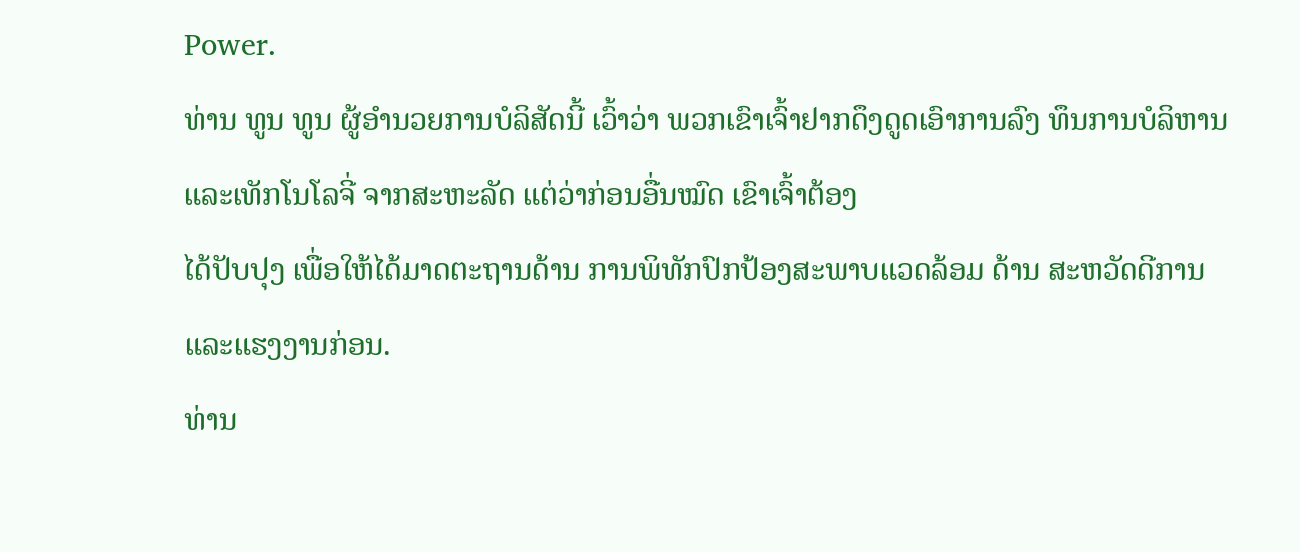Power.
ທ່ານ ທູນ ທູນ ຜູ້ອໍານວຍການບໍລິສັດນີ້ ເວົ້າວ່າ ພວກເຂົາເຈົ້າຢາກດຶງດູດເອົາການລົງ ທຶນການບໍລິຫານ ແລະເທັກໂນໂລຈີ່ ຈາກສະຫະລັດ ແຕ່ວ່າກ່ອນອື່ນໝົດ ເຂົາເຈົ້າຕ້ອງ
ໄດ້ປັບປຸງ ເພື່ອໃຫ້ໄດ້ມາດຕະຖານດ້ານ ການພິທັກປົກປ້ອງສະພາບແວດລ້ອມ ດ້ານ ສະຫວັດດີການ ແລະແຮງງານກ່ອນ.
ທ່ານ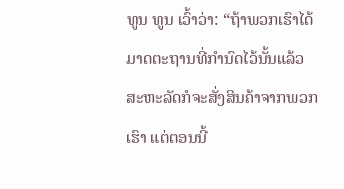ທູນ ທູນ ເວົ້າວ່າ: “ຖ້າພວກເຮົາໄດ້ມາດຕະຖານທີ່ກໍານົດໄວ້ນັ້ນແລ້ວ
ສະຫະລັດກໍຈະສັ່ງສິນຄ້າຈາກພວກເຮົາ ແຕ່ຕອນນີ້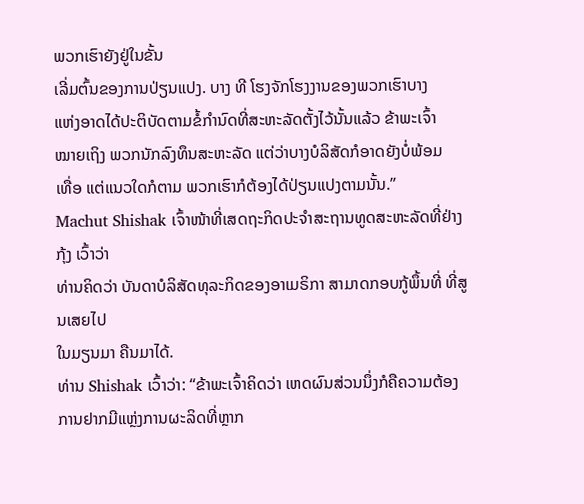ພວກເຮົາຍັງຢູ່ໃນຂັ້ນ
ເລີ່ມຕົ້ນຂອງການປ່ຽນແປງ. ບາງ ທີ ໂຮງຈັກໂຮງງານຂອງພວກເຮົາບາງ
ແຫ່ງອາດໄດ້ປະຕິບັດຕາມຂໍ້ກໍານົດທີ່ສະຫະລັດຕັ້ງໄວ້ນັ້ນແລ້ວ ຂ້າພະເຈົ້າ
ໝາຍເຖິງ ພວກນັກລົງທຶນສະຫະລັດ ແຕ່ວ່າບາງບໍລິສັດກໍອາດຍັງບໍ່ພ້ອມ
ເທື່ອ ແຕ່ແນວໃດກໍຕາມ ພວກເຮົາກໍຕ້ອງໄດ້ປ່ຽນແປງຕາມນັ້ນ.”
Machut Shishak ເຈົ້າໜ້າທີ່ເສດຖະກິດປະຈໍາສະຖານທູດສະຫະລັດທີ່ຢ່າງກຸ້ງ ເວົ້າວ່າ
ທ່ານຄິດວ່າ ບັນດາບໍລິສັດທຸລະກິດຂອງອາເມຣິກາ ສາມາດກອບກູ້ພຶ້ນທີ່ ທີ່ສູນເສຍໄປ
ໃນມຽນມາ ຄືນມາໄດ້.
ທ່ານ Shishak ເວົ້າວ່າ: “ຂ້າພະເຈົ້າຄິດວ່າ ເຫດຜົນສ່ວນນຶ່ງກໍຄືຄວາມຕ້ອງ
ການຢາກມີແຫຼ່ງການຜະລິດທີ່ຫຼາກ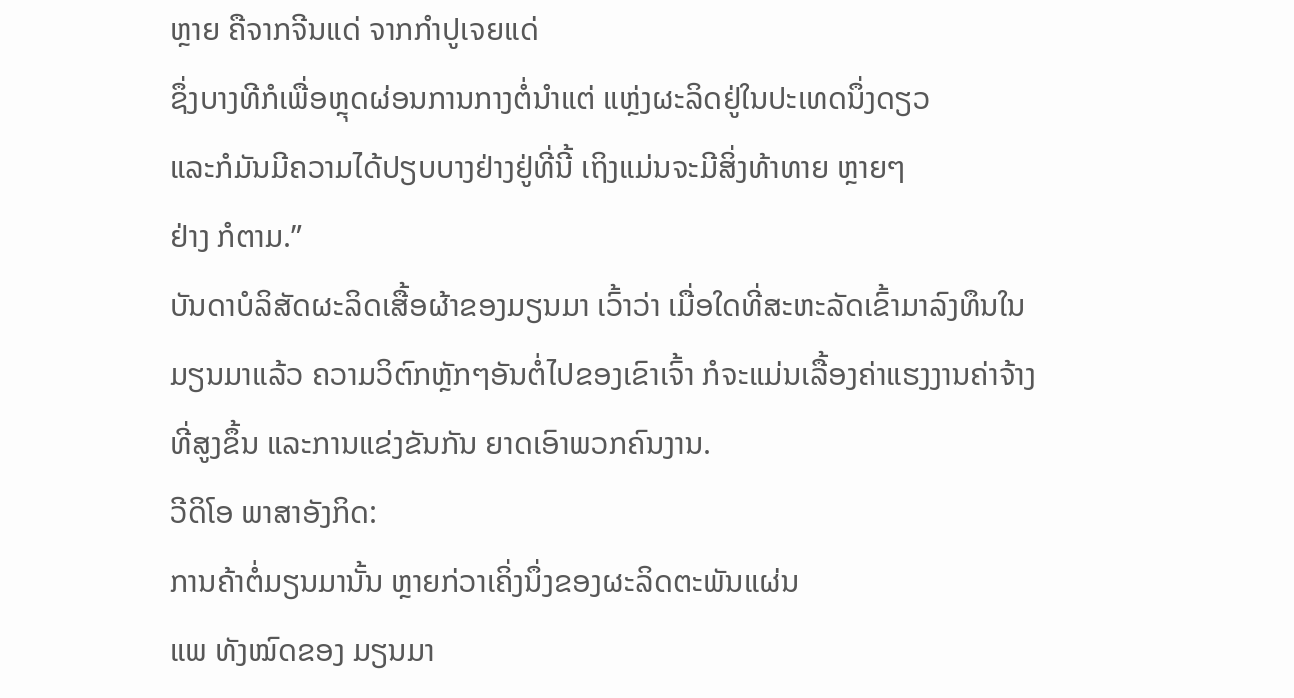ຫຼາຍ ຄືຈາກຈີນແດ່ ຈາກກໍາປູເຈຍແດ່
ຊຶ່ງບາງທີກໍເພື່ອຫຼຸດຜ່ອນການກາງຕໍ່ນໍາແຕ່ ແຫຼ່ງຜະລິດຢູ່ໃນປະເທດນຶ່ງດຽວ
ແລະກໍມັນມີຄວາມໄດ້ປຽບບາງຢ່າງຢູ່ທີ່ນີ້ ເຖິງແມ່ນຈະມີສິ່ງທ້າທາຍ ຫຼາຍໆ
ຢ່າງ ກໍຕາມ.”
ບັນດາບໍລິສັດຜະລິດເສື້ອຜ້າຂອງມຽນມາ ເວົ້າວ່າ ເມື່ອໃດທີ່ສະຫະລັດເຂົ້າມາລົງທຶນໃນ
ມຽນມາແລ້ວ ຄວາມວິຕົກຫຼັກໆອັນຕໍ່ໄປຂອງເຂົາເຈົ້າ ກໍຈະແມ່ນເລື້ອງຄ່າແຮງງານຄ່າຈ້າງ
ທີ່ສູງຂຶ້ນ ແລະການແຂ່ງຂັນກັນ ຍາດເອົາພວກຄົນງານ.
ວີດິໂອ ພາສາອັງກິດ:
ການຄ້າຕໍ່ມຽນມານັ້ນ ຫຼາຍກ່ວາເຄິ່ງນຶ່ງຂອງຜະລິດຕະພັນແຜ່ນ
ແພ ທັງໝົດຂອງ ມຽນມາ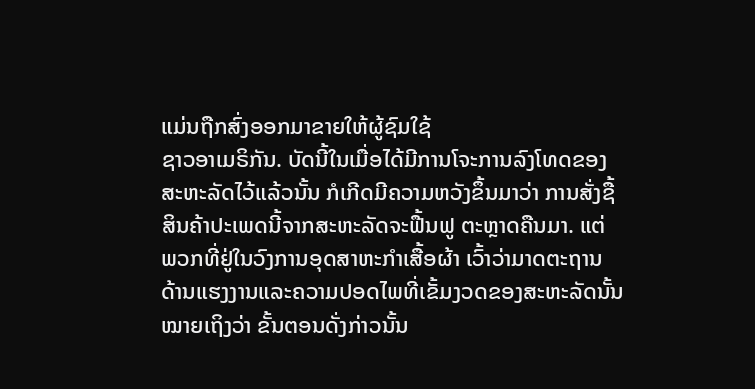ແມ່ນຖືກສົ່ງອອກມາຂາຍໃຫ້ຜູ້ຊົມໃຊ້
ຊາວອາເມຣິກັນ. ບັດນີ້ໃນເມື່ອໄດ້ມີການໂຈະການລົງໂທດຂອງ
ສະຫະລັດໄວ້ແລ້ວນັ້ນ ກໍເກີດມີຄວາມຫວັງຂຶ້ນມາວ່າ ການສັ່ງຊື້
ສິນຄ້າປະເພດນີ້ຈາກສະຫະລັດຈະຟື້ນຟູ ຕະຫຼາດຄືນມາ. ແຕ່
ພວກທີ່ຢູ່ໃນວົງການອຸດສາຫະກໍາເສື້ອຜ້າ ເວົ້າວ່າມາດຕະຖານ
ດ້ານແຮງງານແລະຄວາມປອດໄພທີ່ເຂັ້ມງວດຂອງສະຫະລັດນັ້ນ
ໝາຍເຖິງວ່າ ຂັ້ນຕອນດັ່ງກ່າວນັ້ນ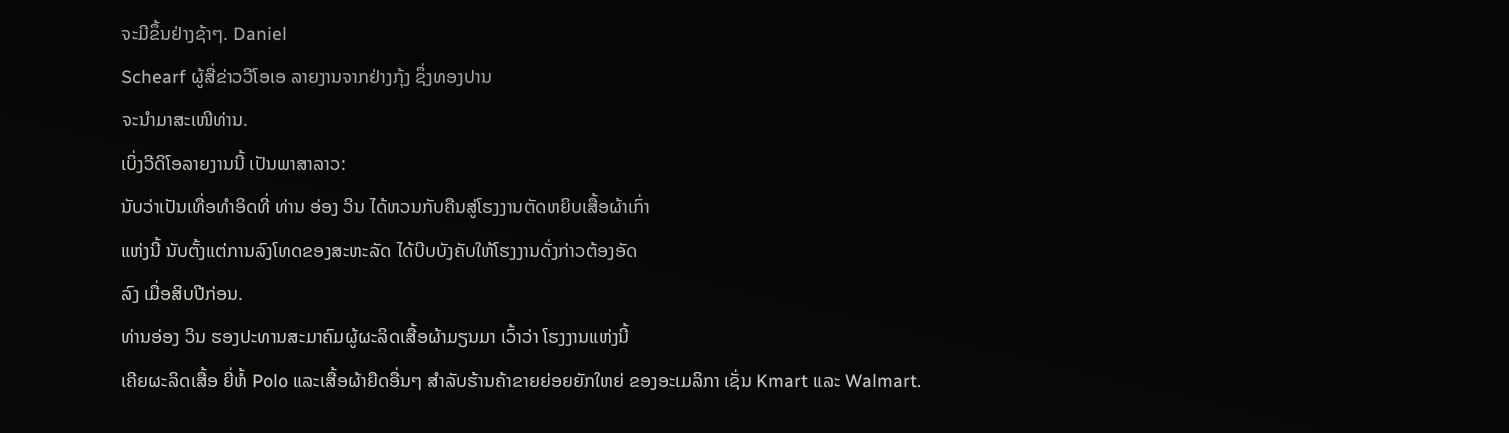ຈະມີຂຶ້ນຢ່າງຊ້າໆ. Daniel
Schearf ຜູ້ສື່ຂ່າວວີໂອເອ ລາຍງານຈາກຢ່າງກຸ້ງ ຊຶ່ງທອງປານ
ຈະນໍາມາສະເໜີທ່ານ.
ເບິ່ງວີດິໂອລາຍງານນີ້ ເປັນພາສາລາວ:
ນັບວ່າເປັນເທື່ອທໍາອິດທີ່ ທ່ານ ອ່ອງ ວິນ ໄດ້ຫວນກັບຄືນສູ່ໂຮງງານຕັດຫຍິບເສື້ອຜ້າເກົ່າ
ແຫ່ງນີ້ ນັບຕັ້ງແຕ່ການລົງໂທດຂອງສະຫະລັດ ໄດ້ບີບບັງຄັບໃຫ້ໂຮງງານດັ່ງກ່າວຕ້ອງອັດ
ລົງ ເມື່ອສິບປີກ່ອນ.
ທ່ານອ່ອງ ວິນ ຮອງປະທານສະມາຄົມຜູ້ຜະລິດເສື້ອຜ້າມຽນມາ ເວົ້າວ່າ ໂຮງງານແຫ່ງນີ້
ເຄີຍຜະລິດເສື້ອ ຍີ່ຫໍ້ Polo ແລະເສື້ອຜ້າຍືດອື່ນໆ ສໍາລັບຮ້ານຄ້າຂາຍຍ່ອຍຍັກໃຫຍ່ ຂອງອະເມລິກາ ເຊັ່ນ Kmart ແລະ Walmart.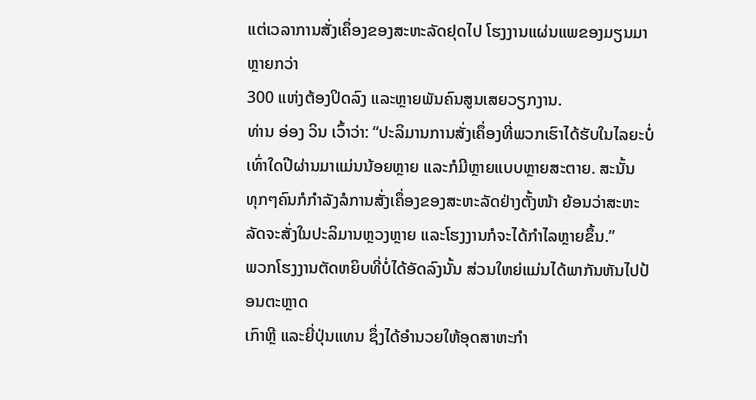ແຕ່ເວລາການສັ່ງເຄຶ່ອງຂອງສະຫະລັດຢຸດໄປ ໂຮງງານແຜ່ນແພຂອງມຽນມາຫຼາຍກວ່າ
300 ແຫ່ງຕ້ອງປິດລົງ ແລະຫຼາຍພັນຄົນສູນເສຍວຽກງານ.
ທ່ານ ອ່ອງ ວິນ ເວົ້າວ່າ: “ປະລິມານການສັ່ງເຄຶ່ອງທີ່ພວກເຮົາໄດ້ຮັບໃນໄລຍະບໍ່
ເທົ່າໃດປີຜ່ານມາແມ່ນນ້ອຍຫຼາຍ ແລະກໍມີຫຼາຍແບບຫຼາຍສະຕາຍ. ສະນັ້ນ
ທຸກໆຄົນກໍກໍາລັງລໍການສັ່ງເຄຶ່ອງຂອງສະຫະລັດຢ່າງຕັ້ງໜ້າ ຍ້ອນວ່າສະຫະ
ລັດຈະສັ່ງໃນປະລິມານຫຼວງຫຼາຍ ແລະໂຮງງານກໍຈະໄດ້ກໍາໄລຫຼາຍຂຶ້ນ.”
ພວກໂຮງງານຕັດຫຍິບທີ່ບໍ່ໄດ້ອັດລົງນັ້ນ ສ່ວນໃຫຍ່ແມ່ນໄດ້ພາກັນຫັນໄປປ້ອນຕະຫຼາດ
ເກົາຫຼີ ແລະຍີ່ປຸ່ນແທນ ຊຶ່ງໄດ້ອໍານວຍໃຫ້ອຸດສາຫະກໍາ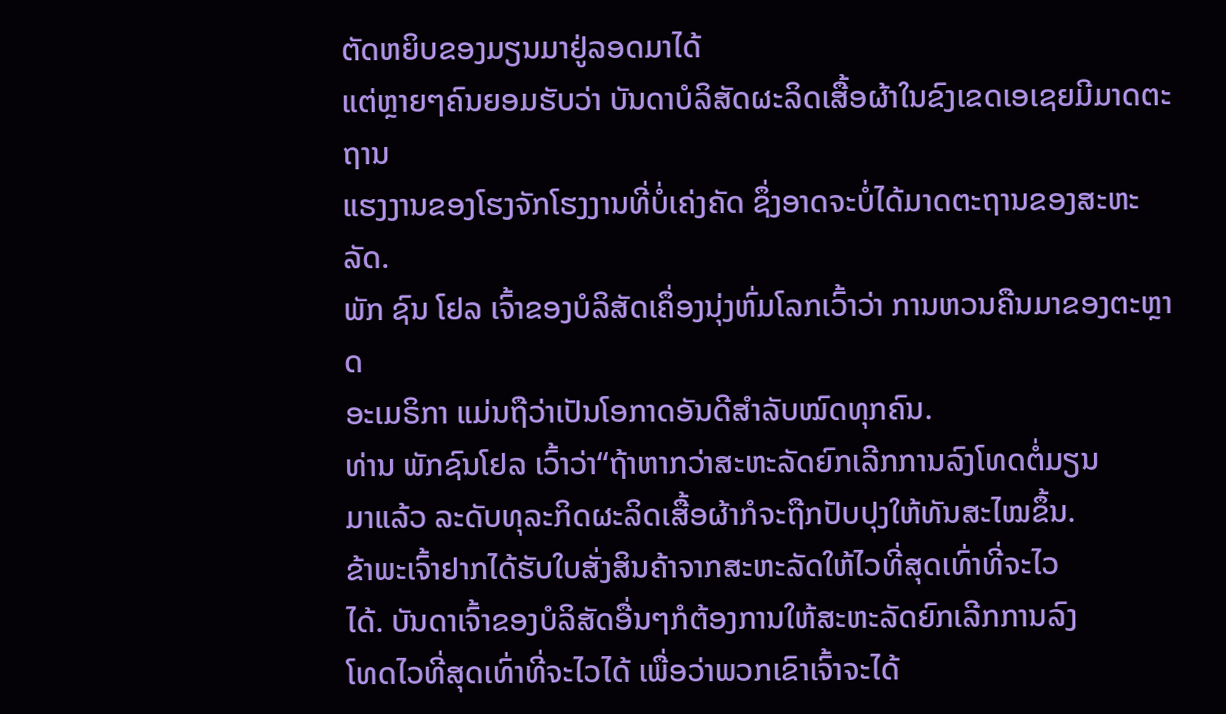ຕັດຫຍິບຂອງມຽນມາຢູ່ລອດມາໄດ້
ແຕ່ຫຼາຍໆຄົນຍອມຮັບວ່າ ບັນດາບໍລິສັດຜະລິດເສື້ອຜ້າໃນຂົງເຂດເອເຊຍມີມາດຕະຖານ
ແຮງງານຂອງໂຮງຈັກໂຮງງານທີ່ບໍ່ເຄ່ງຄັດ ຊຶ່ງອາດຈະບໍ່ໄດ້ມາດຕະຖານຂອງສະຫະລັດ.
ພັກ ຊົນ ໂຢລ ເຈົ້າຂອງບໍລິສັດເຄຶ່ອງນຸ່ງຫົ່ມໂລກເວົ້າວ່າ ການຫວນຄືນມາຂອງຕະຫຼາດ
ອະເມຣິກາ ແມ່ນຖືວ່າເປັນໂອກາດອັນດີສໍາລັບໝົດທຸກຄົນ.
ທ່ານ ພັກຊົນໂຢລ ເວົ້າວ່າ“ຖ້າຫາກວ່າສະຫະລັດຍົກເລີກການລົງໂທດຕໍ່ມຽນ
ມາແລ້ວ ລະດັບທຸລະກິດຜະລິດເສື້ອຜ້າກໍຈະຖືກປັບປຸງໃຫ້ທັນສະໄໝຂຶ້ນ.
ຂ້າພະເຈົ້າຢາກໄດ້ຮັບໃບສັ່ງສິນຄ້າຈາກສະຫະລັດໃຫ້ໄວທີ່ສຸດເທົ່າທີ່ຈະໄວ
ໄດ້. ບັນດາເຈົ້າຂອງບໍລິສັດອື່ນໆກໍຕ້ອງການໃຫ້ສະຫະລັດຍົກເລີກການລົງ
ໂທດໄວທີ່ສຸດເທົ່າທີ່ຈະໄວໄດ້ ເພື່ອວ່າພວກເຂົາເຈົ້າຈະໄດ້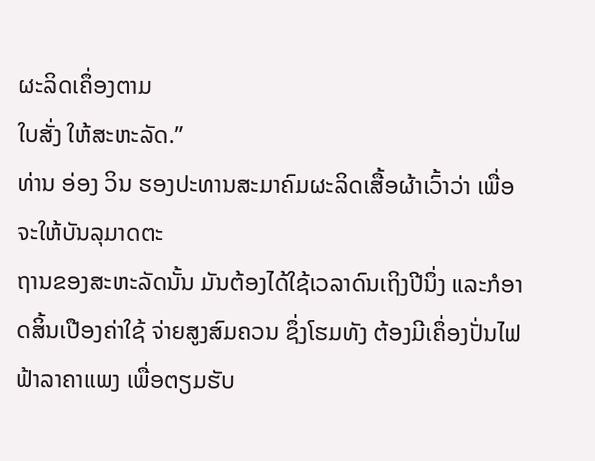ຜະລິດເຄຶ່ອງຕາມ
ໃບສັ່ງ ໃຫ້ສະຫະລັດ.”
ທ່ານ ອ່ອງ ວິນ ຮອງປະທານສະມາຄົມຜະລິດເສື້ອຜ້າເວົ້າວ່າ ເພື່ອຈະໃຫ້ບັນລຸມາດຕະ
ຖານຂອງສະຫະລັດນັ້ນ ມັນຕ້ອງໄດ້ໃຊ້ເວລາດົນເຖິງປີນຶ່ງ ແລະກໍອາດສິ້ນເປືອງຄ່າໃຊ້ ຈ່າຍສູງສົມຄວນ ຊຶ່ງໂຮມທັງ ຕ້ອງມີເຄຶ່ອງປັ່ນໄຟຟ້າລາຄາແພງ ເພື່ອຕຽມຮັບ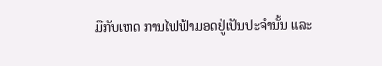ມືກັບເຫດ ການໄຟຟ້າມອດຢູ່ເປັນປະຈໍານັ້ນ ແລະ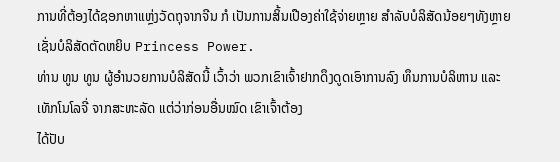ການທີ່ຕ້ອງໄດ້ຊອກຫາແຫຼ່ງວັດຖຸຈາກຈີນ ກໍ ເປັນການສິ້ນເປືອງຄ່າໃຊ້ຈ່າຍຫຼາຍ ສໍາລັບບໍລິສັດນ້ອຍໆທັງຫຼາຍ ເຊັ່ນບໍລິສັດຕັດຫຍິບ Princess Power.
ທ່ານ ທູນ ທູນ ຜູ້ອໍານວຍການບໍລິສັດນີ້ ເວົ້າວ່າ ພວກເຂົາເຈົ້າຢາກດຶງດູດເອົາການລົງ ທຶນການບໍລິຫານ ແລະເທັກໂນໂລຈີ່ ຈາກສະຫະລັດ ແຕ່ວ່າກ່ອນອື່ນໝົດ ເຂົາເຈົ້າຕ້ອງ
ໄດ້ປັບ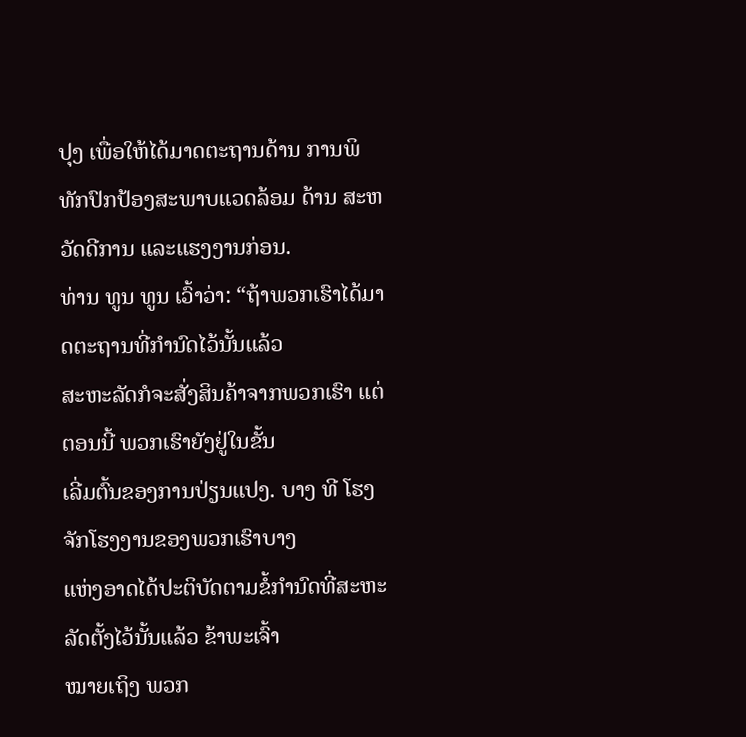ປຸງ ເພື່ອໃຫ້ໄດ້ມາດຕະຖານດ້ານ ການພິທັກປົກປ້ອງສະພາບແວດລ້ອມ ດ້ານ ສະຫວັດດີການ ແລະແຮງງານກ່ອນ.
ທ່ານ ທູນ ທູນ ເວົ້າວ່າ: “ຖ້າພວກເຮົາໄດ້ມາດຕະຖານທີ່ກໍານົດໄວ້ນັ້ນແລ້ວ
ສະຫະລັດກໍຈະສັ່ງສິນຄ້າຈາກພວກເຮົາ ແຕ່ຕອນນີ້ ພວກເຮົາຍັງຢູ່ໃນຂັ້ນ
ເລີ່ມຕົ້ນຂອງການປ່ຽນແປງ. ບາງ ທີ ໂຮງຈັກໂຮງງານຂອງພວກເຮົາບາງ
ແຫ່ງອາດໄດ້ປະຕິບັດຕາມຂໍ້ກໍານົດທີ່ສະຫະລັດຕັ້ງໄວ້ນັ້ນແລ້ວ ຂ້າພະເຈົ້າ
ໝາຍເຖິງ ພວກ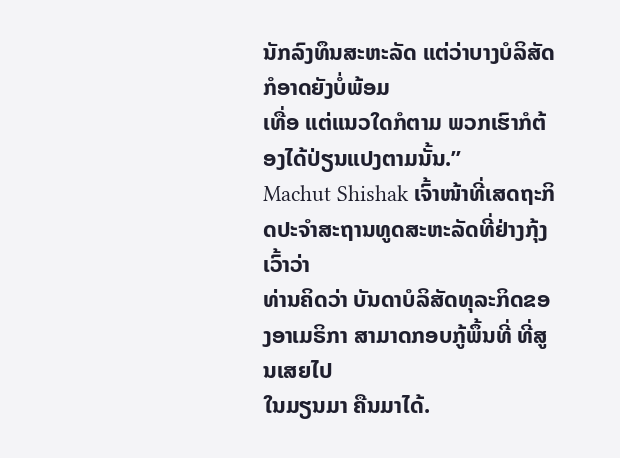ນັກລົງທຶນສະຫະລັດ ແຕ່ວ່າບາງບໍລິສັດກໍອາດຍັງບໍ່ພ້ອມ
ເທື່ອ ແຕ່ແນວໃດກໍຕາມ ພວກເຮົາກໍຕ້ອງໄດ້ປ່ຽນແປງຕາມນັ້ນ.”
Machut Shishak ເຈົ້າໜ້າທີ່ເສດຖະກິດປະຈໍາສະຖານທູດສະຫະລັດທີ່ຢ່າງກຸ້ງ ເວົ້າວ່າ
ທ່ານຄິດວ່າ ບັນດາບໍລິສັດທຸລະກິດຂອງອາເມຣິກາ ສາມາດກອບກູ້ພຶ້ນທີ່ ທີ່ສູນເສຍໄປ
ໃນມຽນມາ ຄືນມາໄດ້.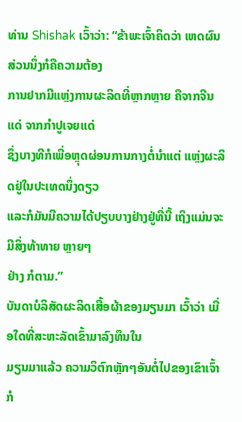ທ່ານ Shishak ເວົ້າວ່າ: “ຂ້າພະເຈົ້າຄິດວ່າ ເຫດຜົນສ່ວນນຶ່ງກໍຄືຄວາມຕ້ອງ
ການຢາກມີແຫຼ່ງການຜະລິດທີ່ຫຼາກຫຼາຍ ຄືຈາກຈີນແດ່ ຈາກກໍາປູເຈຍແດ່
ຊຶ່ງບາງທີກໍເພື່ອຫຼຸດຜ່ອນການກາງຕໍ່ນໍາແຕ່ ແຫຼ່ງຜະລິດຢູ່ໃນປະເທດນຶ່ງດຽວ
ແລະກໍມັນມີຄວາມໄດ້ປຽບບາງຢ່າງຢູ່ທີ່ນີ້ ເຖິງແມ່ນຈະມີສິ່ງທ້າທາຍ ຫຼາຍໆ
ຢ່າງ ກໍຕາມ.”
ບັນດາບໍລິສັດຜະລິດເສື້ອຜ້າຂອງມຽນມາ ເວົ້າວ່າ ເມື່ອໃດທີ່ສະຫະລັດເຂົ້າມາລົງທຶນໃນ
ມຽນມາແລ້ວ ຄວາມວິຕົກຫຼັກໆອັນຕໍ່ໄປຂອງເຂົາເຈົ້າ ກໍ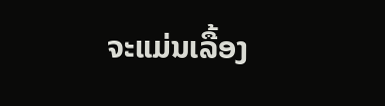ຈະແມ່ນເລື້ອງ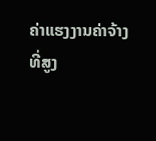ຄ່າແຮງງານຄ່າຈ້າງ
ທີ່ສູງ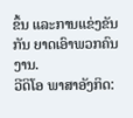ຂຶ້ນ ແລະການແຂ່ງຂັນກັນ ຍາດເອົາພວກຄົນງານ.
ວີດິໂອ ພາສາອັງກິດ: